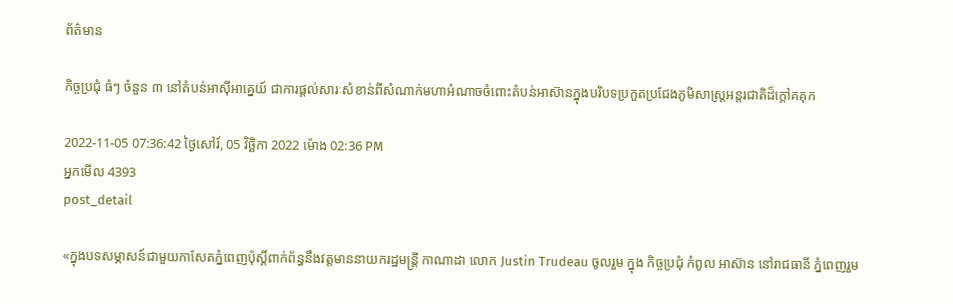ព័ត៌មាន

កិច្ចប្រជុំ ធំៗ ចំនួន ៣ នៅតំបន់អាស៊ីអាគ្នេយ៍ ជាការផ្តល់សារៈសំខាន់ពីសំណាក់មហាអំណាចចំពោះតំបន់អាស៊ានក្នុងបរិបទប្រកួតប្រជែងភូមិសាស្ត្រអន្តរជាតិដ៏ក្តៅគគុក

2022-11-05 07:36:42 ថ្ងៃសៅរ៍, 05 វិច្ឆិកា 2022 ម៉ោង 02:36 PM
អ្នកមើល 4393
post_detail

«ក្នុងបទសម្ភាសន៍ជាមួយកាសែតភ្នំពេញប៉ុស្តិ៍ពាក់ព័ន្ធនឹងវត្តមាននាយករដ្ឋមន្ត្រី កាណាដា លោក Justin Trudeau ចូលរួម ក្នុង កិច្ចប្រជុំ កំពូល អាស៊ាន នៅរាជធានី ភ្នំពេញរួម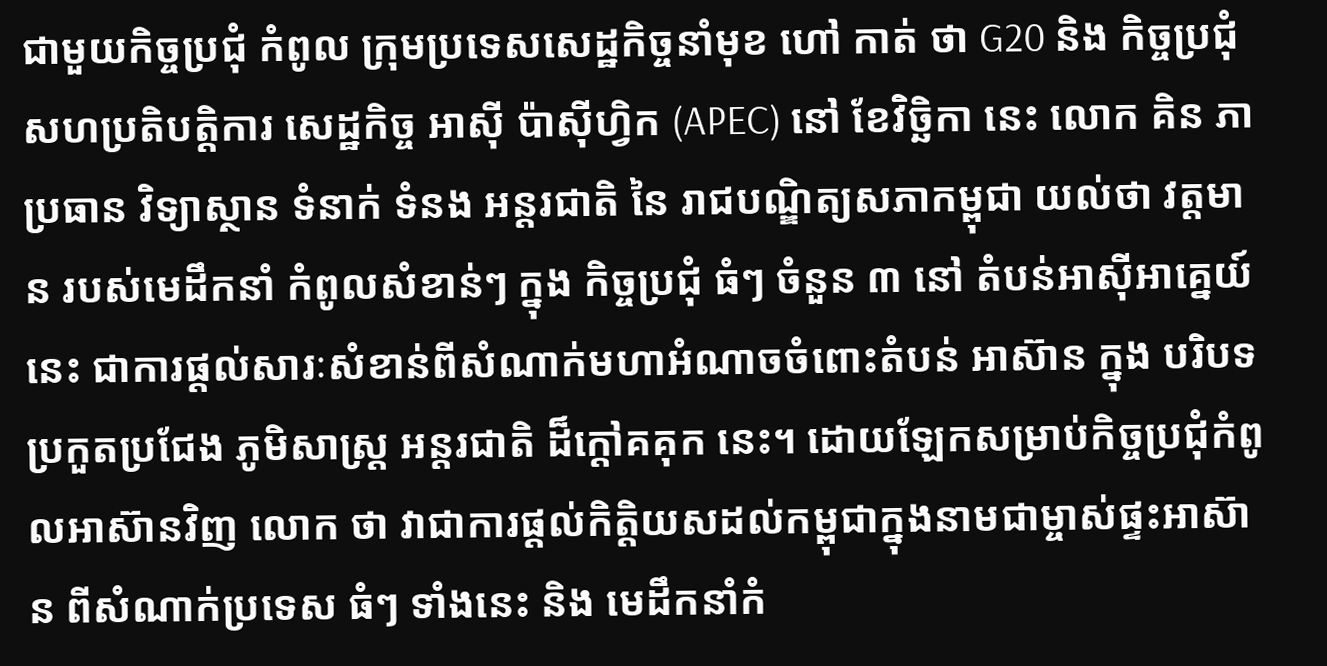ជាមួយកិច្ចប្រជុំ កំពូល ក្រុមប្រទេសសេដ្ឋកិច្ចនាំមុខ ហៅ កាត់ ថា G20 និង កិច្ចប្រជុំ សហប្រតិបត្តិការ សេដ្ឋកិច្ច អាស៊ី ប៉ាស៊ីហ្វិក (APEC) នៅ ខែវិច្ឆិកា នេះ លោក គិន ភា ប្រធាន វិទ្យាស្ថាន ទំនាក់ ទំនង អន្តរជាតិ នៃ រាជបណ្ឌិត្យសភាកម្ពុជា យល់ថា វត្តមាន របស់មេដឹកនាំ កំពូលសំខាន់ៗ ក្នុង កិច្ចប្រជុំ ធំៗ ចំនួន ៣ នៅ តំបន់អាស៊ីអាគ្នេយ៍នេះ ជាការផ្តល់សារៈសំខាន់ពីសំណាក់មហាអំណាចចំពោះតំបន់ អាស៊ាន ក្នុង បរិបទ ប្រកួតប្រជែង ភូមិសាស្ត្រ អន្តរជាតិ ដ៏ក្តៅគគុក នេះ។ ដោយឡែកសម្រាប់កិច្ចប្រជុំកំពូលអាស៊ានវិញ លោក ថា វាជាការផ្តល់កិត្តិយសដល់កម្ពុជាក្នុងនាមជាម្ចាស់ផ្ទះអាស៊ាន ពីសំណាក់ប្រទេស ធំៗ ទាំងនេះ និង មេដឹកនាំកំ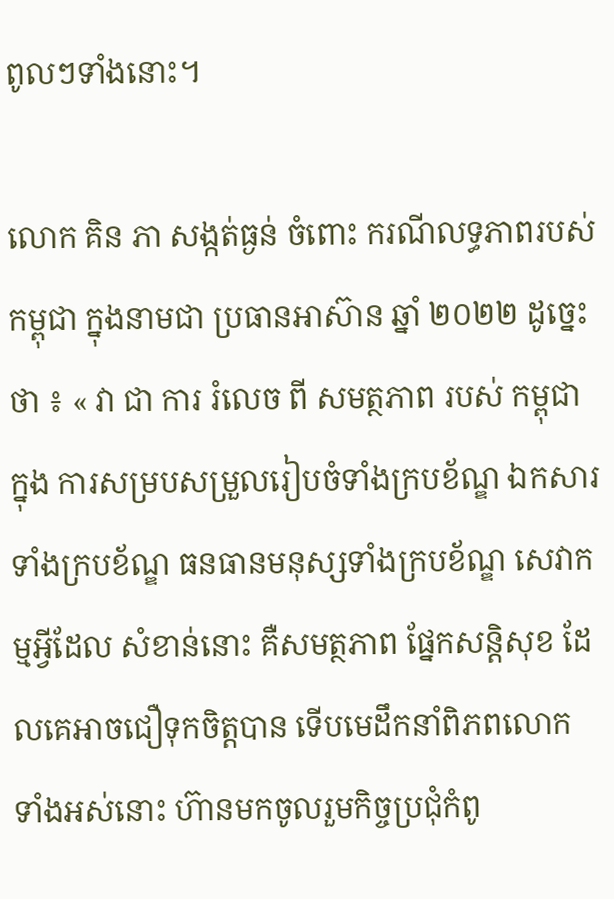ពូលៗទាំងនោះ។

លោក គិន ភា សង្កត់ធ្ងន់ ចំពោះ ករណីលទ្ធភាពរបស់កម្ពុជា ក្នុងនាមជា ប្រធានអាស៊ាន ឆ្នាំ ២០២២ ដូច្នេះថា ៖ « វា ជា ការ រំលេច ពី សមត្ថភាព របស់ កម្ពុជា ក្នុង ការសម្របសម្រួលរៀបចំទាំងក្របខ័ណ្ឌ ឯកសារទាំងក្របខ័ណ្ឌ ធនធានមនុស្សទាំងក្របខ័ណ្ឌ សេវាកម្មអ្វីដែល សំខាន់នោះ គឺសមត្ថភាព ផ្នែកសន្តិសុខ ដែលគេអាចជឿទុកចិត្តបាន ទើបមេដឹកនាំពិភពលោក ទាំងអស់នោះ ហ៊ានមកចូលរួមកិច្ចប្រជុំកំពូ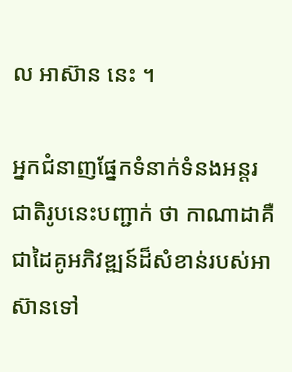ល អាស៊ាន នេះ ។

អ្នកជំនាញផ្នែកទំនាក់ទំនងអន្តរជាតិរូបនេះបញ្ជាក់ ថា កាណាដាគឺជាដៃគូអភិវឌ្ឍន៍ដ៏សំខាន់របស់អាស៊ានទៅ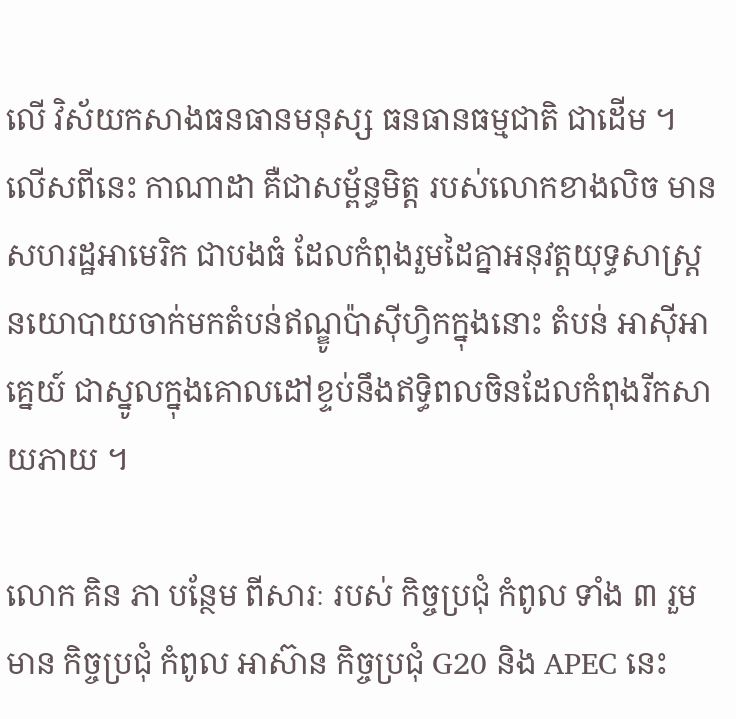លើ វិស័យកសាងធនធានមនុស្ស ធនធានធម្មជាតិ ជាដើម ។ លើសពីនេះ កាណាដា គឺជាសម្ព័ន្ធមិត្ត របស់លោកខាងលិច មាន សហរដ្ឋអាមេរិក ជាបងធំ ដែលកំពុងរួមដៃគ្នាអនុវត្តយុទ្ធសាស្ត្រ នយោបាយចាក់មកតំបន់ឥណ្ឌូប៉ាស៊ីហ្វិកក្នុងនោះ តំបន់ អាស៊ីអាគ្នេយ៍ ជាស្នូលក្នុងគោលដៅខ្ទប់នឹងឥទ្ធិពលចិនដែលកំពុងរីកសាយភាយ ។

លោក គិន ភា បន្ថែម ពីសារៈ របស់ កិច្ចប្រជុំ កំពូល ទាំង ៣ រួមមាន កិច្ចប្រជុំ កំពូល អាស៊ាន កិច្ចប្រជុំ G20 និង APEC នេះ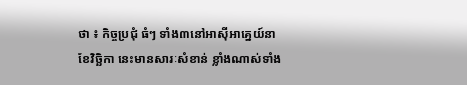ថា ៖ កិច្ចប្រជុំ ធំៗ ទាំង៣នៅអាស៊ីអាគ្នេយ៍នាខែវិច្ឆិកា នេះមានសារៈសំខាន់ ខ្លាំងណាស់ទាំង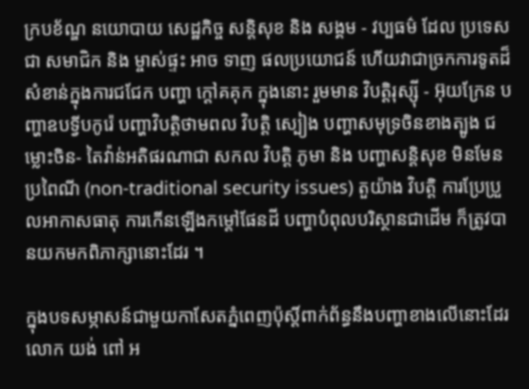ក្របខ័ណ្ឌ នយោបាយ សេដ្ឋកិច្ច សន្តិសុខ និង សង្គម - វប្បធម៌ ដែល ប្រទេស ជា សមាជិក និង ម្ចាស់ផ្ទះ អាច ទាញ ផលប្រយោជន៍ ហើយវាជាច្រកការទូតដ៏សំខាន់ក្នុងការជជែក បញ្ហា ក្តៅគគុក ក្នុងនោះ រួមមាន វិបត្តិរុស្ស៊ី - អ៊ុយក្រែន បញ្ហាឧបទ្វីបកូរ៉េ បញ្ហាវិបត្តិថាមពល វិបត្តិ ស្បៀង បញ្ហាសមុទ្រចិនខាងត្បូង ជម្លោះចិន- តៃវ៉ាន់អតិផរណាជា សកល វិបត្តិ ភូមា និង បញ្ហាសន្តិសុខ មិនមែនប្រពៃណី (non-traditional security issues) តួយ៉ាង វិបត្តិ ការប្រែប្រួលអាកាសធាតុ ការកើនឡើងកម្តៅផែនដី បញ្ហាបំពុលបរិស្ថានជាដើម ក៏ត្រូវបានយកមកពិភាក្សានោះដែរ ។

ក្នុងបទសម្ភាសន៍ជាមួយកាសែតភ្នំពេញប៉ុស្តិ៍ពាក់ព័ន្ធនឹងបញ្ហាខាងលើនោះដែរ លោក យង់ ពៅ អ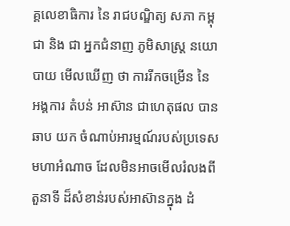គ្គលេខាធិការ នៃ រាជបណ្ឌិត្យ សភា កម្ពុជា និង ជា អ្នកជំនាញ ភូមិសាស្ត្រ នយោបាយ មើលឃើញ ថា ការរីកចម្រើន នៃ អង្គការ តំបន់ អាស៊ាន ជាហេតុផល បាន ឆាប យក ចំណាប់អារម្មណ៍របស់ប្រទេសមហាអំណាច ដែលមិនអាចមើលរំលងពី តួនាទី ដ៏សំខាន់របស់អាស៊ានក្នុង ដំ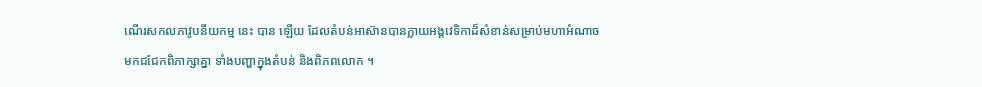ណើរសកលភាវូបនីយកម្ម នេះ បាន ឡើយ ដែលតំបន់អាស៊ានបានក្លាយអង្គវេទិកាដ៏សំខាន់សម្រាប់មហាអំណាចមកជជែកពិភាក្សាគ្នា ទាំងបញ្ហាក្នុងតំបន់ និងពិភពលោក ។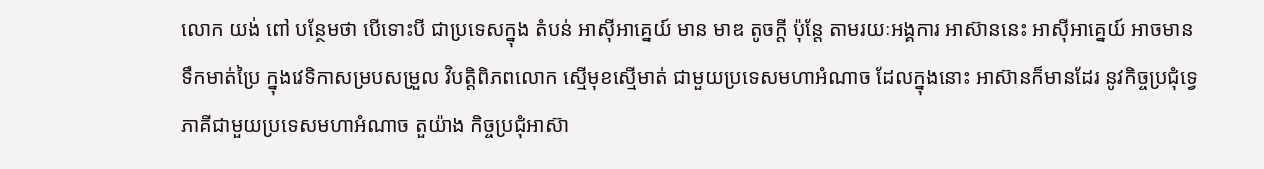លោក យង់ ពៅ បន្ថែមថា បើទោះបី ជាប្រទេសក្នុង តំបន់ អាស៊ីអាគ្នេយ៍ មាន មាឌ តូចក្តី ប៉ុន្តែ តាមរយៈអង្គការ អាស៊ាននេះ អាស៊ីអាគ្នេយ៍ អាចមានទឹកមាត់ប្រៃ ក្នុងវេទិកាសម្របសម្រួល វិបត្តិពិភពលោក ស្មើមុខស្មើមាត់ ជាមួយប្រទេសមហាអំណាច ដែលក្នុងនោះ អាស៊ានក៏មានដែរ នូវកិច្ចប្រជុំទ្វេភាគីជាមួយប្រទេសមហាអំណាច តួយ៉ាង កិច្ចប្រជុំអាស៊ា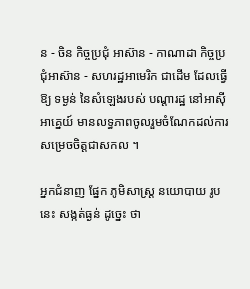ន - ចិន កិច្ចប្រជុំ អាស៊ាន - កាណាដា កិច្ចប្រជុំអាស៊ាន - សហរដ្ឋអាមេរិក ជាដើម ដែលធ្វើឱ្យ ទម្ងន់ នៃសំឡេងរបស់ បណ្តារដ្ឋ នៅអាស៊ីអាគ្នេយ៍ មានលទ្ធភាពចូលរួមចំណែកដល់ការសម្រេចចិត្តជាសកល ។

អ្នកជំនាញ ផ្នែក ភូមិសាស្ត្រ នយោបាយ រូបនេះ សង្កត់ធ្ងន់ ដូច្នេះ ថា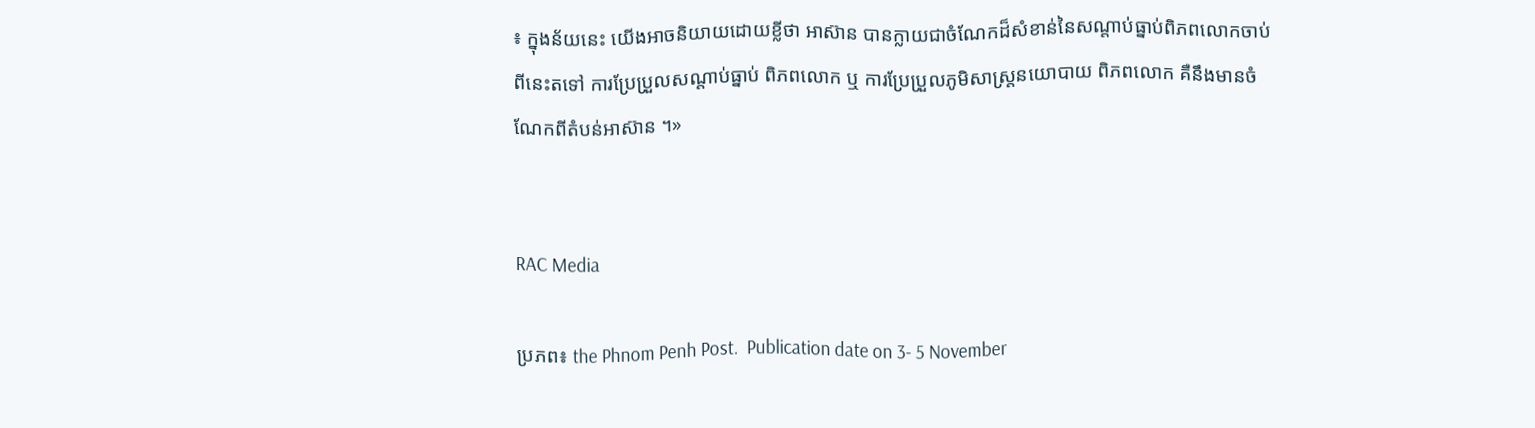៖ ក្នុងន័យនេះ យើងអាចនិយាយដោយខ្លីថា អាស៊ាន បានក្លាយជាចំណែកដ៏សំខាន់នៃសណ្តាប់ធ្នាប់ពិភពលោកចាប់ពីនេះតទៅ ការប្រែប្រួលសណ្តាប់ធ្នាប់ ពិភពលោក ឬ ការប្រែប្រួលភូមិសាស្ត្រនយោបាយ ពិភពលោក គឺនឹងមានចំណែកពីតំបន់អាស៊ាន ។»


RAC Media

ប្រភព៖ the Phnom Penh Post.  Publication date on 3- 5 November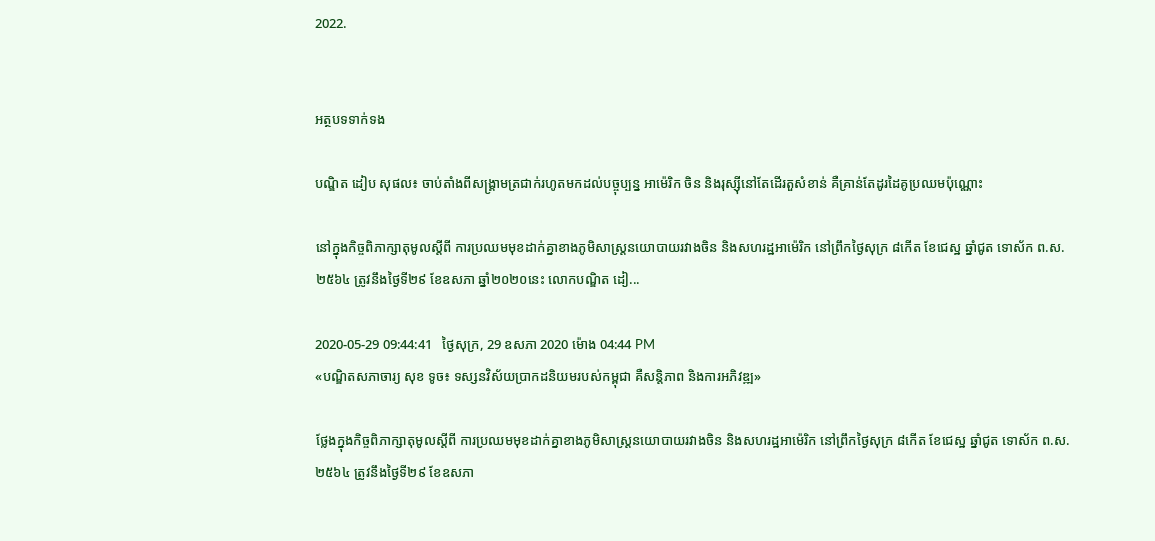2022.


អត្ថបទទាក់ទង

បណ្ឌិត ដៀប សុផល៖ ចាប់តាំងពីសង្គ្រាមត្រជាក់រហូតមកដល់បច្ចុប្បន្ន អាម៉េរិក ចិន និងរុស្ស៊ីនៅតែដើរតួសំខាន់ គឺគ្រាន់តែដូរដៃគូប្រឈមប៉ុណ្ណោះ

នៅក្នុងកិច្ចពិភាក្សាតុមូលស្តីពី ការប្រឈមមុខដាក់គ្នាខាងភូមិសាស្ត្រនយោបាយរវាងចិន និងសហរដ្ឋអាម៉េរិក នៅព្រឹកថ្ងៃសុក្រ ៨កើត ខែជេស្ឋ ឆ្នាំជូត ទោស័ក ព.ស.២៥៦៤ ត្រូវនឹងថ្ងៃទី២៩ ខែឧសភា ឆ្នាំ២០២០នេះ លោកបណ្ឌិត ដៀ...

2020-05-29 09:44:41   ថ្ងៃសុក្រ, 29 ឧសភា 2020 ម៉ោង 04:44 PM
«បណ្ឌិតសភាចារ្យ សុខ ទូច៖ ទស្សនវិស័យប្រាកដនិយមរបស់កម្ពុជា គឺសន្តិភាព និងការអភិវឌ្ឍ»

ថ្លែងក្នុងកិច្ចពិភាក្សាតុមូលស្តីពី ការប្រឈមមុខដាក់គ្នាខាងភូមិសាស្ត្រនយោបាយរវាងចិន និងសហរដ្ឋអាម៉េរិក នៅព្រឹកថ្ងៃសុក្រ ៨កើត ខែជេស្ឋ ឆ្នាំជូត ទោស័ក ព.ស.២៥៦៤ ត្រូវនឹងថ្ងៃទី២៩ ខែឧសភា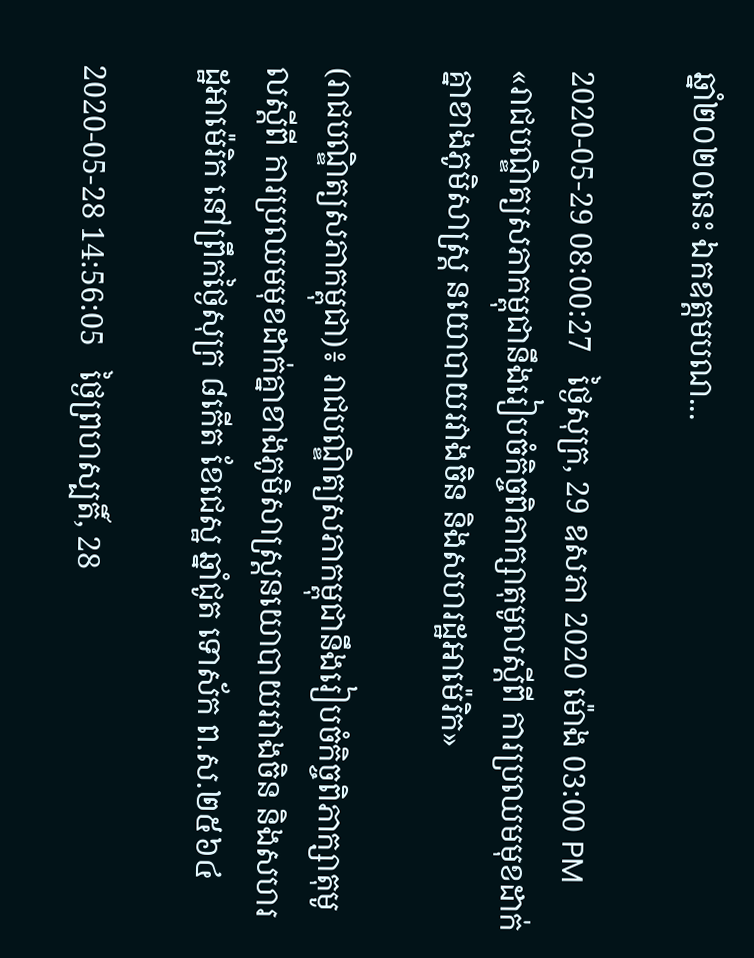ឆ្នាំ២០២០នេះ ឯកឧត្តមបណ...

2020-05-29 08:00:27   ថ្ងៃសុក្រ, 29 ឧសភា 2020 ម៉ោង 03:00 PM
«រាជបណ្ឌិត្យសភាកម្ពុជានឹងរៀបចំកិច្ចពិភាក្សាតុមូលស្តីពី ការប្រឈមមុខដាក់គ្នាខាងភូមិសាស្ត្រ នយោបាយរវាងចិន និងសហរដ្ឋអាម៉េរិក»

(រាជបណ្ឌិត្យសភាកម្ពុជា)៖ រាជបណ្ឌិត្យសភាកម្ពុជានឹងរៀបចំកិច្ចពិភាក្សាតុមូលស្តីពី ការប្រឈមមុខដាក់គ្នាខាងភូមិសាស្ត្រនយោបាយរវាងចិន និងសហរដ្ឋអាម៉េរិក នៅព្រឹកថ្ងៃសុក្រ ៨កើត ខែជេស្ឋ ឆ្នាំជូត ទោស័ក ព.ស.២៥៦៤

2020-05-28 14:56:05   ថ្ងៃព្រហស្បតិ៍, 28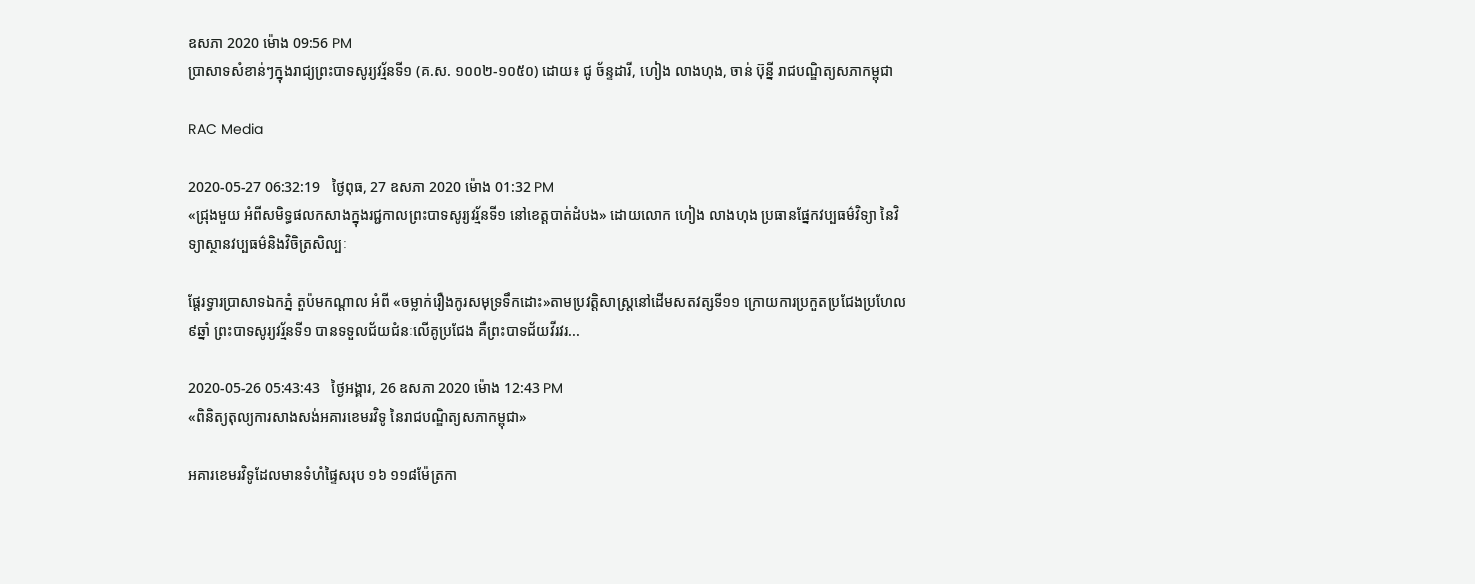ឧសភា 2020 ម៉ោង 09:56 PM
ប្រាសាទសំខាន់ៗក្នុងរាជ្យព្រះបាទសូរ្យវរ្ម័នទី១ (គ.ស. ១០០២-១០៥០) ដោយ៖ ជូ ច័ន្ទដារី, ហៀង លាងហុង, ចាន់ ប៊ុន្នី រាជបណ្ឌិត្យសភាកម្ពុជា

RAC Media

2020-05-27 06:32:19   ថ្ងៃពុធ, 27 ឧសភា 2020 ម៉ោង 01:32 PM
«ជ្រុងមួយ អំពីសមិទ្ធផលកសាងក្នុងរជ្ជកាលព្រះបាទសូរ្យវរ្ម័នទី១ នៅខេត្តបាត់ដំបង» ដោយលោក ហៀង លាងហុង ប្រធានផ្នែកវប្បធម៌វិទ្យា នៃវិទ្យាស្ថានវប្បធម៌និងវិចិត្រសិល្បៈ

ផ្តែរទ្វារប្រាសាទឯកភ្នំ តួប៉មកណ្តាល អំពី «ចម្លាក់រឿងកូរសមុទ្រទឹកដោះ»តាមប្រវត្តិសាស្រ្តនៅដើមសតវត្សទី១១ ក្រោយការប្រកួតប្រជែងប្រហែល ៩ឆ្នាំ ព្រះបាទសូរ្យវរ្ម័នទី១ បានទទួលជ័យជំនៈលើគូប្រជែង គឺព្រះបាទជ័យវីរវរ...

2020-05-26 05:43:43   ថ្ងៃអង្គារ, 26 ឧសភា 2020 ម៉ោង 12:43 PM
«ពិនិត្យតុល្យការសាងសង់អគារខេមរវិទូ នៃរាជបណ្ឌិត្យសភាកម្ពុជា»

អគារខេមរវិទូដែលមានទំហំផ្ទៃសរុប ១៦ ១១៨ម៉ែត្រកា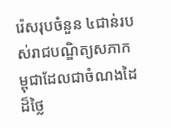រ៉េសរុបចំនួន ៤ជាន់របស់រាជបណ្ឌិត្យសភាកម្ពុជាដែលជាចំណងដៃដ៏ថ្លៃ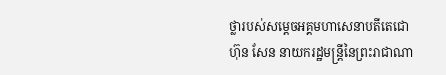ថ្លារបស់សម្តេចអគ្គមហាសេនាបតីតេជោ ហ៊ុន សែន នាយករដ្ឋមន្ត្រីនៃព្រះរាជាណា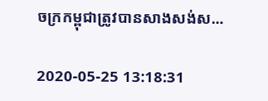ចក្រកម្ពុជាត្រូវបានសាងសង់ស...

2020-05-25 13:18:31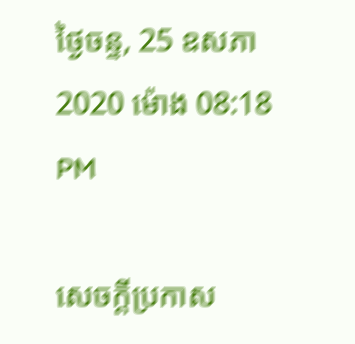ថ្ងៃចន្ទ, 25 ឧសភា 2020 ម៉ោង 08:18 PM

សេចក្តីប្រកាស